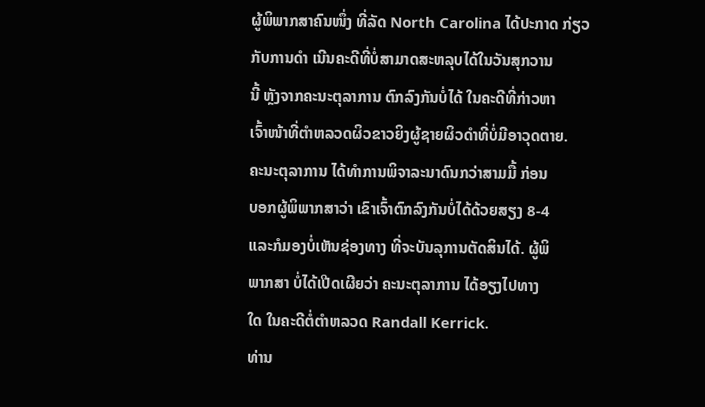ຜູ້ພິພາກສາຄົນໜຶ່ງ ທີ່ລັດ North Carolina ໄດ້ປະກາດ ກ່ຽວ
ກັບການດຳ ເນີນຄະດີທີ່ບໍ່ສາມາດສະຫລຸບໄດ້ໃນວັນສຸກວານ
ນີ້ ຫຼັງຈາກຄະນະຕຸລາການ ຕົກລົງກັນບໍ່ໄດ້ ໃນຄະດີທີ່ກ່າວຫາ
ເຈົ້າໜ້າທີ່ຕຳຫລວດຜິວຂາວຍິງຜູ້ຊາຍຜິວດຳທີ່ບໍ່ມີອາວຸດຕາຍ.
ຄະນະຕຸລາການ ໄດ້ທຳການພິຈາລະນາດົນກວ່າສາມມື້ ກ່ອນ
ບອກຜູ້ພິພາກສາວ່າ ເຂົາເຈົ້າຕົກລົງກັນບໍ່ໄດ້ດ້ວຍສຽງ 8-4
ແລະກໍມອງບໍ່ເຫັນຊ່ອງທາງ ທີ່ຈະບັນລຸການຕັດສິນໄດ້. ຜູ້ພິ
ພາກສາ ບໍ່ໄດ້ເປີດເຜີຍວ່າ ຄະນະຕຸລາການ ໄດ້ອຽງໄປທາງ
ໃດ ໃນຄະດີຕໍ່ຕຳຫລວດ Randall Kerrick.
ທ່ານ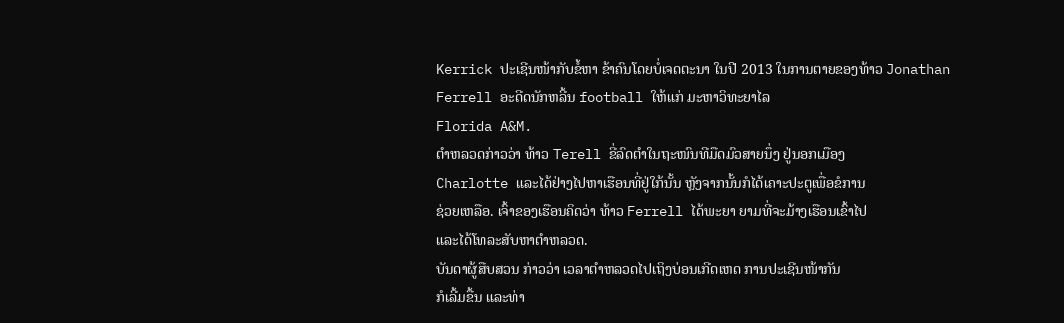Kerrick ປະເຊີນໜ້າກັບຂໍ້ຫາ ຂ້າຄົນໂດຍບໍ່ເຈດຕະນາ ໃນປີ 2013 ໃນການຕາຍຂອງທ້າວ Jonathan Ferrell ອະດີດນັກຫລີ້ນ football ໃຫ້ແກ່ ມະຫາວິທະຍາໄລ
Florida A&M.
ຕຳຫລວດກ່າວວ່າ ທ້າວ Terell ຂີ່ລົດຕຳໃນຖະໜົນທີມືດມົວສາຍນຶ່ງ ຢູ່ນອກເມືອງ
Charlotte ແລະໄດ້ຢ່າງໄປຫາເຮືອນທີ່ຢູ່ໃກ້ນັ້ນ ຫຼັງຈາກນັ້ນກໍໄດ້ເຄາະປະຕູເພື່ອຂໍການ
ຊ່ວຍເຫລືອ. ເຈົ້າຂອງເຮືອນຄິດວ່າ ທ້າວ Ferrell ໄດ້ພະຍາ ຍາມທີ່ຈະມ້າງເຮືອນເຂົ້າໄປ
ແລະໄດ້ໂທລະສັບຫາຕຳຫລວດ.
ບັນດາຜູ້ສືບສວນ ກ່າວວ່າ ເວລາຕຳຫລວດໄປເຖິງບ່ອນເກີດເຫດ ການປະເຊີນໜ້າກັນ
ກໍເລີ້ມຂື້ນ ແລະທ່າ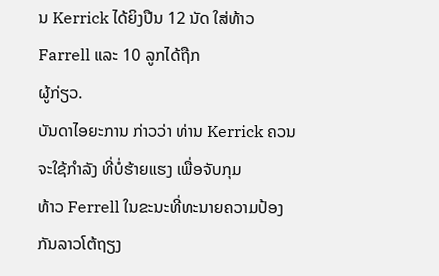ນ Kerrick ໄດ້ຍິງປືນ 12 ນັດ ໃສ່ທ້າວ Farrell ແລະ 10 ລູກໄດ້ຖືກ
ຜູ້ກ່ຽວ.
ບັນດາໄອຍະການ ກ່າວວ່າ ທ່ານ Kerrick ຄວນຈະໃຊ້ກຳລັງ ທີ່ບໍ່ຮ້າຍແຮງ ເພື່ອຈັບກຸມ
ທ້າວ Ferrell ໃນຂະນະທີ່ທະນາຍຄວາມປ້ອງກັນລາວໂຕ້ຖຽງ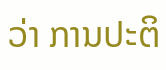ວ່າ ການປະຕິ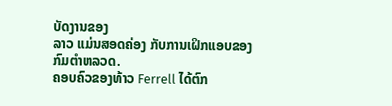ບັດງານຂອງ
ລາວ ແມ່ນສອດຄ່ອງ ກັບການເຝິກແອບຂອງກົມຕຳຫລວດ.
ຄອບຄົວຂອງທ້າວ Ferrell ໄດ້ຕົກ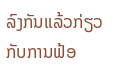ລົງກັນແລ້ວກ່ຽວກັບການຟ້ອ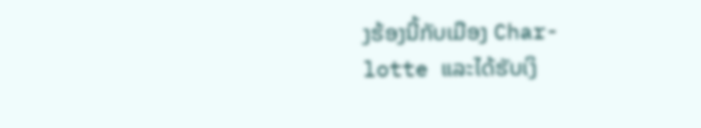ງຮ້ອງນີ້ກັບເມືອງ Char-
lotte ແລະໄດ້ຮັບເງິ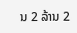ນ 2 ລ້ານ 2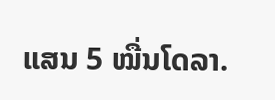ແສນ 5 ໝື່ນໂດລາ.